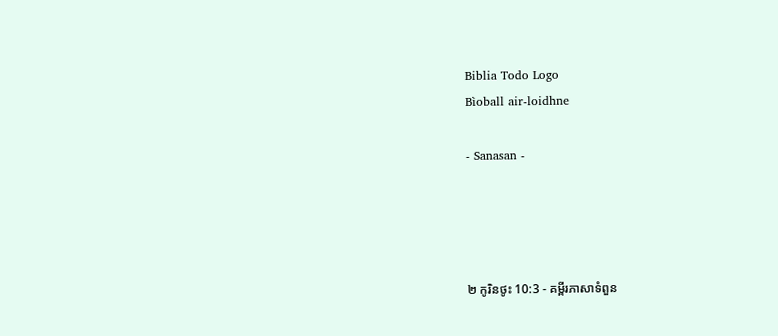Biblia Todo Logo
Bìoball air-loidhne

- Sanasan -




២ កូរិនថូះ 10:3 - គម្ពីរភាសាទំពួន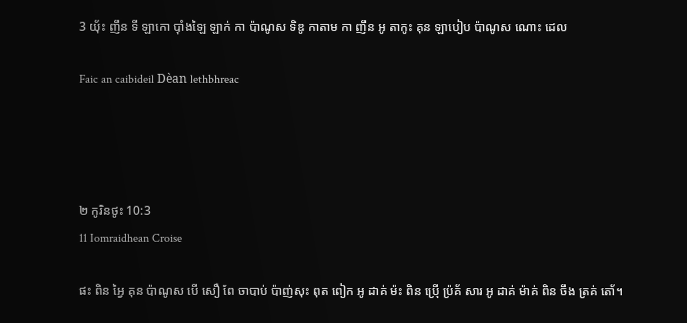3 យ‌៉័ះ ញឹន ទី ឡាកោ ប៉ាំងឡៃ ឡាក់ កា ប៉ាណូស ទិឌូ កាតាម កា ញឹន អូ តាកូះ គុន ឡាបៀប ប៉ាណូស ណោះ ដេល

Faic an caibideil Dèan lethbhreac




២ កូរិនថូះ 10:3
11 Iomraidhean Croise

ផះ ពិន អ្វៃ គុន ប៉ាណូស បើ សឿ ពែ ចាបាប់ ប៉ាញ់សុះ ពុត ពៀក អូ ដាគ់ ម៉ះ ពិន ប៉្រើ ប៉្រគ័ សារ អូ ដាគ់ ម៉ាគ់ ពិន ចឹង ត្រគ់ តោ័។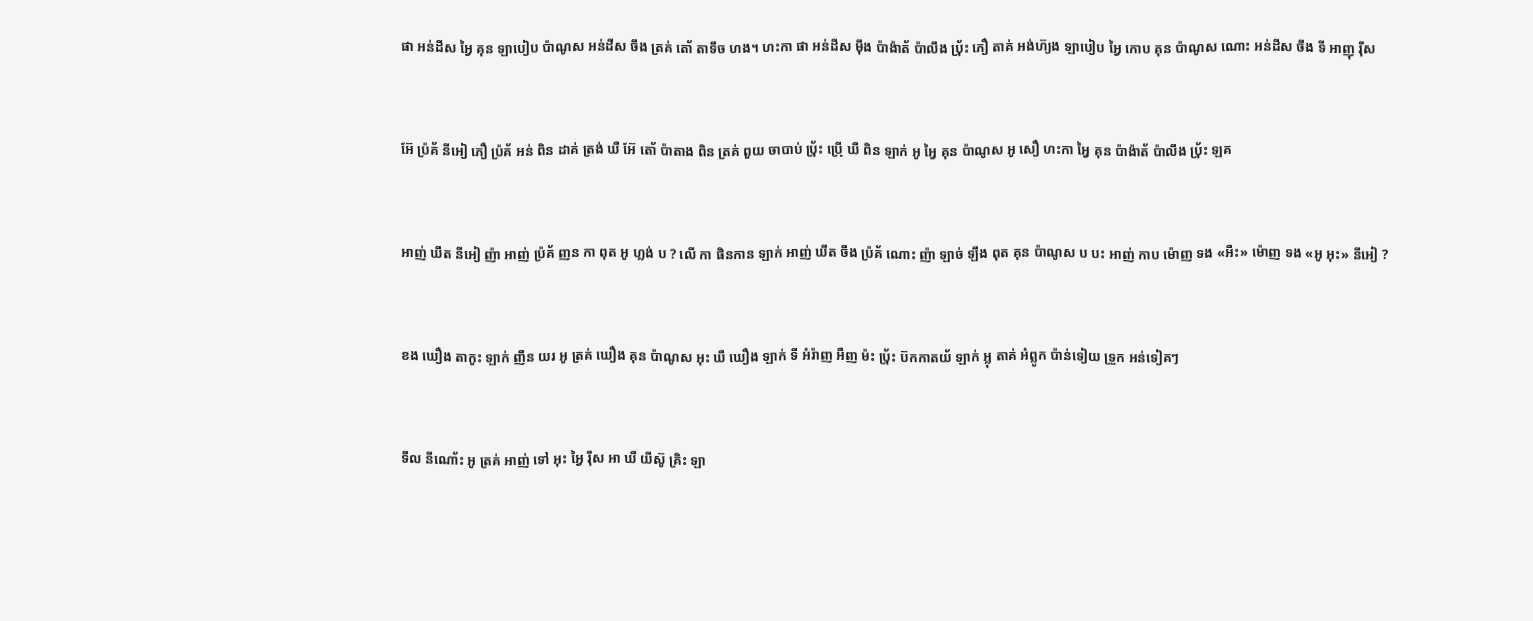ផា អន់ដីស អ្វៃ គុន ឡាបៀប ប៉ាណូស អន់ដីស ចឹង ត្រគ់ តោ័ តាទឹច ហង។ ហះកា ផា អន់ដីស ម៉ឹង ប៉ាង៉ាត័ ប៉ាលឹង ប‌៉្រ័ះ ភឿ តាគ់ អង់ហ៊្យង ឡាបៀប អ្វៃ កោប គុន ប៉ាណូស ណោះ អន់ដីស ចឹង ទី អាញុ រ៉ីស


អ៊ែ ប៉្រគ័ នីអៀ ភឿ ប៉្រគ័ អន់ ពិន ដាគ់ ត្រង់ ឃឺ អ៊ែ តោ័ ប៉ាតាង ពិន ត្រគ់ ពួយ ចាបាប់ ប‌៉្រ័ះ ប៉្រើ ឃឺ ពិន ឡាក់ អូ អ្វៃ គុន ប៉ាណូស អូ សឿ ហះកា អ្វៃ គុន ប៉ាង៉ាត័ ប៉ាលឹង ប‌៉្រ័ះ ឡគ


អាញ់ ឃឹត នីអៀ ញ៉ា អាញ់ ប៉្រគ័ ញន កា ពុត អូ ហ្លង់ ប ? លើ កា ផិនកាន ឡាក់ អាញ់ ឃឹត ចឹង ប៉្រគ័ ណោះ ញ៉ា ឡាច់ ឡឹង ពុត គុន ប៉ាណូស ប បះ អាញ់ កាប ម៉ោញ ទង «អឺះ» ម៉ោញ ទង «អូ អុះ» នីអៀ ?


ខង ឃឿង តាកូះ ឡាក់ ញឹន យរ អូ ត្រគ់ ឃឿង គុន ប៉ាណូស អុះ ឃឺ ឃឿង ឡាក់ ទី អំរ៉ាញ អឺញ ម៉ះ ប‌៉្រ័ះ ប៊កកាតយ័ ឡាក់ អ្លុ តាគ់ អំព្លូក ប៉ាន់ទៀយ ទ្រួក អន់ទៀគៗ


ទឹល នីណោ័ះ អូ ត្រគ់ អាញ់ ទៅ អុះ អ្វៃ រ៉ីស អា ឃឺ យីស៊ូ គ្រិះ ឡា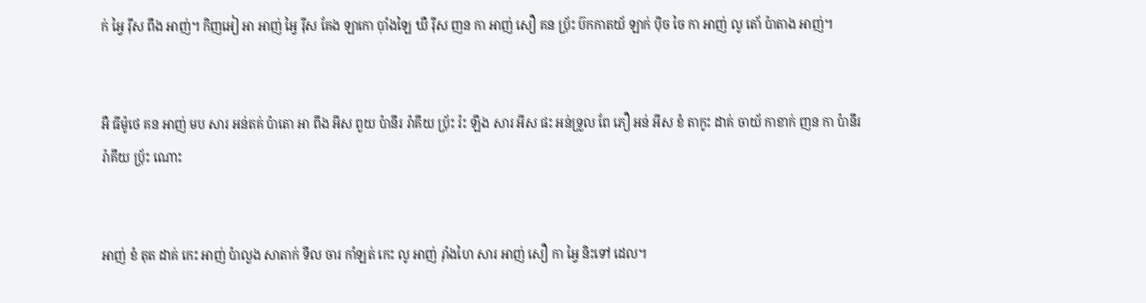ក់ អ្វៃ រ៉ីស ពឹង អាញ់។ កិញអៀ អា អាញ់ អ្វៃ រ៉ីស គែង ឡាកោ ប៉ាំងឡៃ ឃឺ រ៉ីស ញន កា អាញ់ សឿ គន ប‌៉្រ័ះ ប៊កកាតយ័ ឡាក់ ប៉ិច ចៃ កា អាញ់ លូ តោ័ ប៉ាតាង អាញ់។


អឺ ធីម៉ូថេ គន អាញ់ មប សារ អន់តគ់ ប៉ាតោ អា ពឹង អីស ពួយ ប៉ានឹរ រ៉ាគឹយ ប‌៉្រ័ះ រ៉ះ ឡឹង សារ អីស ផះ អន់ទ្រួល ពែ ភឿ អន់ អីស ខំ តាកូះ ដាគ់ ចាយ័ កាខាក់ ញន កា ប៉ានឹរ រ៉ាគឹយ ប‌៉្រ័ះ ណោះ


អាញ់ ខំ តុត ដាគ់ កេះ អាញ់ ប៉ាលួង សាតាក់ ទឹល ចារ កាំឡត់ កេះ លូ អាញ់ រ៉ាំងហៃ សារ អាញ់ សឿ កា អ្វៃ និះទៅ ដេល។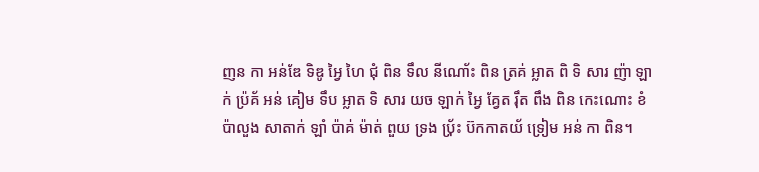ញន កា អន់ឌែ ទិឌូ អ្វៃ ហៃ ជុំ ពិន ទឹល នីណោ័ះ ពិន ត្រគ់ អ្លាត ពិ ទិ សារ ញ៉ា ឡាក់ ប៉្រគ័ អន់ គៀម ទឹប អ្លាត ទិ សារ យច ឡាក់ អ្វៃ គ្វែត រ៉ឹត ពឹង ពិន កេះណោះ ខំ ប៉ាលួង សាតាក់ ឡាំ ប៉ាគ់ ម៉ាត់ ពួយ ទ្រង ប‌៉្រ័ះ ប៊កកាតយ័ ទ្រៀម អន់ កា ពិន។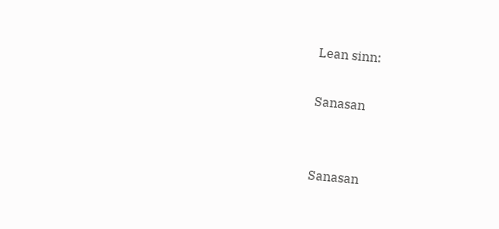Lean sinn:

Sanasan


Sanasan